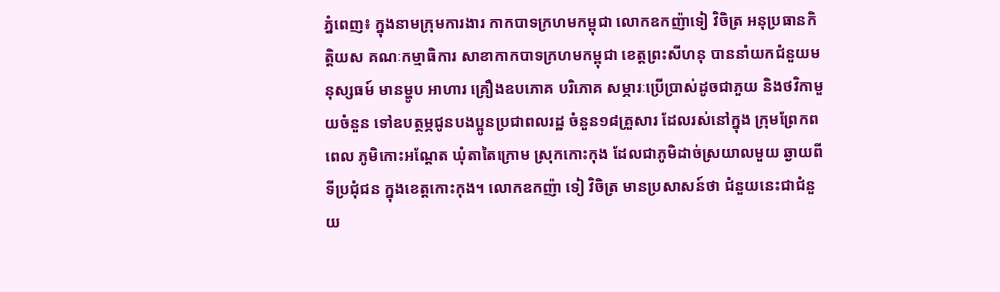ភ្នំពេញ៖ ក្នុងនាមក្រុមការងារ កាកបាទក្រហមកម្ពុជា លោកឧកញ៉ាទៀ វិចិត្រ អនុប្រធានកិត្តិយស គណៈកម្មាធិការ សាខាកាកបាទក្រហមកម្ពុជា ខេត្តព្រះសីហនុ បាននាំយកជំនួយមនុស្សធម៍ មានម្ហូប អាហារ គ្រឿងឧបភោគ បរិភោគ សម្ភារៈប្រើប្រាស់ដូចជាភួយ និងថវិកាមួយចំនួន ទៅឧបត្ថម្ភជូនបងប្អូនប្រជាពលរដ្ឋ ចំនួន១៨គ្រួសារ ដែលរស់នៅក្នុង ក្រុមព្រែកពពេល ភូមិកោះអណ្ដែត ឃុំតាតៃក្រោម ស្រុកកោះកុង ដែលជាភូមិដាច់ស្រយាលមួយ ឆ្ងាយពីទីប្រជុំជន ក្នុងខេត្តកោះកុង។ លោកឧកញ៉ា ទៀ វិចិត្រ មានប្រសាសន៍ថា ជំនួយនេះជាជំនួយ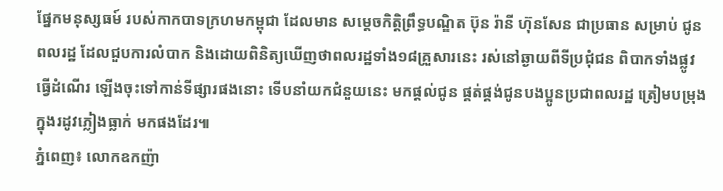ផ្នែកមនុស្សធម៍ របស់កាកបាទក្រហមកម្ពុជា ដែលមាន សម្តេចកិត្តិព្រឹទ្ធបណ្ឌិត ប៊ុន រ៉ានី ហ៊ុនសែន ជាប្រធាន សម្រាប់ ជូនពលរដ្ឋ ដែលជួបការលំបាក និងដោយពិនិត្យឃើញថាពលរដ្ឋទាំង១៨គ្រួសារនេះ រស់នៅឆ្ងាយពីទីប្រជុំជន ពិបាកទាំងផ្លូវធ្វើដំណើរ ឡើងចុះទៅកាន់ទីផ្សារផងនោះ ទើបនាំយកជំនួយនេះ មកផ្តល់ជូន ផ្គត់ផ្គង់ជូនបងប្អូនប្រជាពលរដ្ឋ ត្រៀមបម្រុងក្នុងរដូវភ្លៀងធ្លាក់ មកផងដែរ៕
ភ្នំពេញ៖ លោកឧកញ៉ា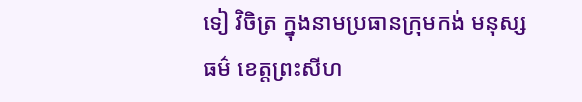ទៀ វិចិត្រ ក្នុងនាមប្រធានក្រុមកង់ មនុស្សធម៌ ខេត្តព្រះសីហ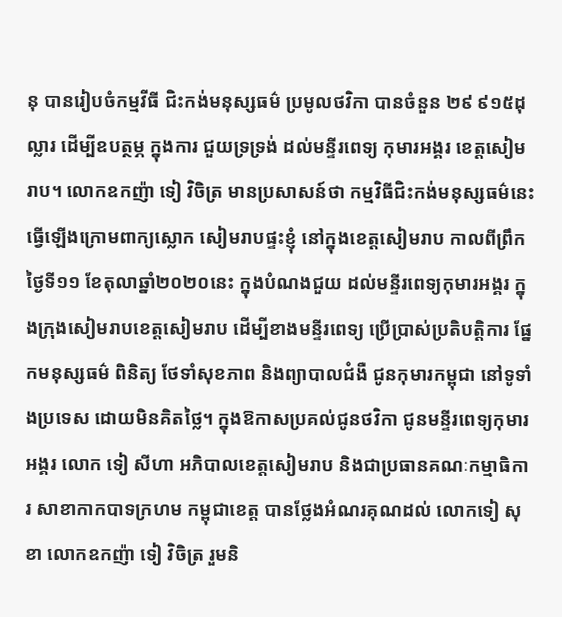នុ បានរៀបចំកម្មវីធី ជិះកង់មនុស្សធម៌ ប្រមូលថវិកា បានចំនួន ២៩ ៩១៥ដុល្លារ ដើម្បីឧបត្ថម្ភ ក្នុងការ ជួយទ្រទ្រង់ ដល់មន្ទីរពេទ្យ កុមារអង្គរ ខេត្តសៀមរាប។ លោកឧកញ៉ា ទៀ វិចិត្រ មានប្រសាសន៍ថា កម្មវិធីជិះកង់មនុស្សធម៌នេះ ធ្វើឡើងក្រោមពាក្យស្លោក សៀមរាបផ្ទះខ្ញុំ នៅក្នុងខេត្តសៀមរាប កាលពីព្រឹកថ្ងៃទី១១ ខែតុលាឆ្នាំ២០២០នេះ ក្នុងបំណងជួយ ដល់មន្ទីរពេទ្យកុមារអង្គរ ក្នុងក្រុងសៀមរាបខេត្តសៀមរាប ដើម្បីខាងមន្ទីរពេទ្យ ប្រើប្រាស់ប្រតិបត្តិការ ផ្នែកមនុស្សធម៌ ពិនិត្យ ថែទាំសុខភាព និងព្យាបាលជំងឺ ជូនកុមារកម្ពុជា នៅទូទាំងប្រទេស ដោយមិនគិតថ្លៃ។ ក្នុងឱកាសប្រគល់ជូនថវិកា ជូនមន្ទីរពេទ្យកុមារអង្គរ លោក ទៀ សីហា អភិបាលខេត្តសៀមរាប និងជាប្រធានគណៈកម្មាធិការ សាខាកាកបាទក្រហម កម្ពុជាខេត្ត បានថ្លែងអំណរគុណដល់ លោកទៀ សុខា លោកឧកញ៉ា ទៀ វិចិត្រ រួមនិ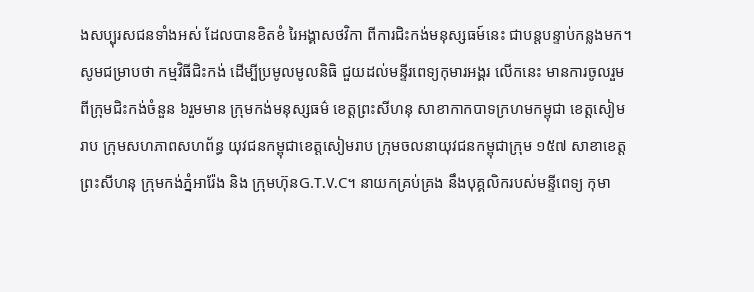ងសប្បុរសជនទាំងអស់ ដែលបានខិតខំ រៃអង្គាសថវិកា ពីការជិះកង់មនុស្សធម៍នេះ ជាបន្តបន្ទាប់កន្លងមក។ សូមជម្រាបថា កម្មវិធីជិះកង់ ដើម្បីប្រមូលមូលនិធិ ជួយដល់មន្ទីរពេទ្យកុមារអង្គរ លើកនេះ មានការចូលរួម ពីក្រុមជិះកង់ចំនួន ៦រួមមាន ក្រុមកង់មនុស្សធម៌ ខេត្តព្រះសីហនុ សាខាកាកបាទក្រហមកម្ពុជា ខេត្តសៀមរាប ក្រុមសហភាពសហព័ន្ធ យុវជនកម្ពុជាខេត្តសៀមរាប ក្រុមចលនាយុវជនកម្ពុជាក្រុម ១៥៧ សាខាខេត្តព្រះសីហនុ ក្រុមកង់ភ្នំអារ៉ែង និង ក្រុមហ៊ុនG.T.V.C។ នាយកគ្រប់គ្រង នឹងបុគ្គលិករបស់មន្ទីពេទ្យ កុមា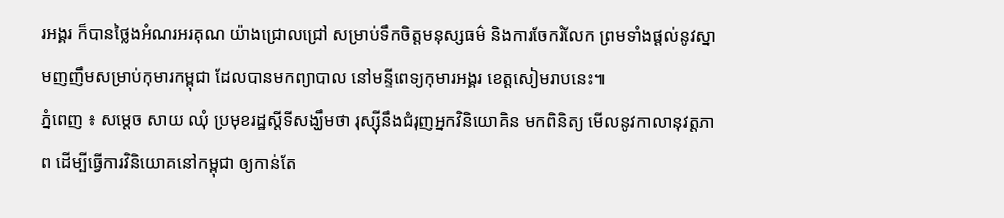រអង្គរ ក៏បានថ្លៃងអំណរអរគុណ យ៉ាងជ្រោលជ្រៅ សម្រាប់ទឹកចិត្តមនុស្សធម៌ និងការចែករំលែក ព្រមទាំងផ្ដល់នូវស្នាមញញឹមសម្រាប់កុមារកម្ពុជា ដែលបានមកព្យាបាល នៅមន្ទីពេទ្យកុមារអង្គរ ខេត្តសៀមរាបនេះ៕
ភ្នំពេញ ៖ សម្តេច សាយ ឈុំ ប្រមុខរដ្ឋស្តីទីសង្ឃឹមថា រុស្ស៊ីនឹងជំរុញអ្នកវិនិយោគិន មកពិនិត្យ មើលនូវកាលានុវត្តភាព ដើម្បីធ្វើការវិនិយោគនៅកម្ពុជា ឲ្យកាន់តែ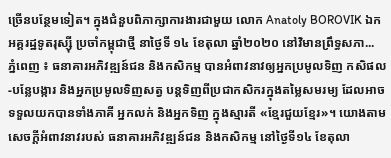ច្រើនបន្ថែមទៀត។ ក្នុងជំនួបពិភាក្សាការងារជាមួយ លោក Anatoly BOROVIK ឯកអគ្គរដ្ឋទូតរុស្ស៊ី ប្រចាំកម្ពុជាថ្មី នាថ្ងៃទី ១៤ ខែតុលា ឆ្នាំ២០២០ នៅវិមានព្រឹទ្ធសភា...
ភ្នំពេញ ៖ ធនាគារអភិវឌ្ឍន៍ជន និងកសិកម្ម បានអំពាវនាវឲ្យអ្នកប្រមូលទិញ កសិផល-បន្លែបង្ការ និងអ្នកប្រមូលទិញសត្វ បន្តទិញពីប្រជាកសិករក្នុងតម្លៃសមរម្យ ដែលអាចទទួលយកបានទាំងភាគី អ្នកលក់ និងអ្នកទិញ ក្នុងស្មារតី «ខ្មែរជួយខ្មែរ»។ យោងតាមសេចក្ដីអំពាវនាវរបស់ ធនាគារអភិវឌ្ឍន៍ជន និងកសិកម្ម នៅថ្ងៃទី១៤ ខែតុលា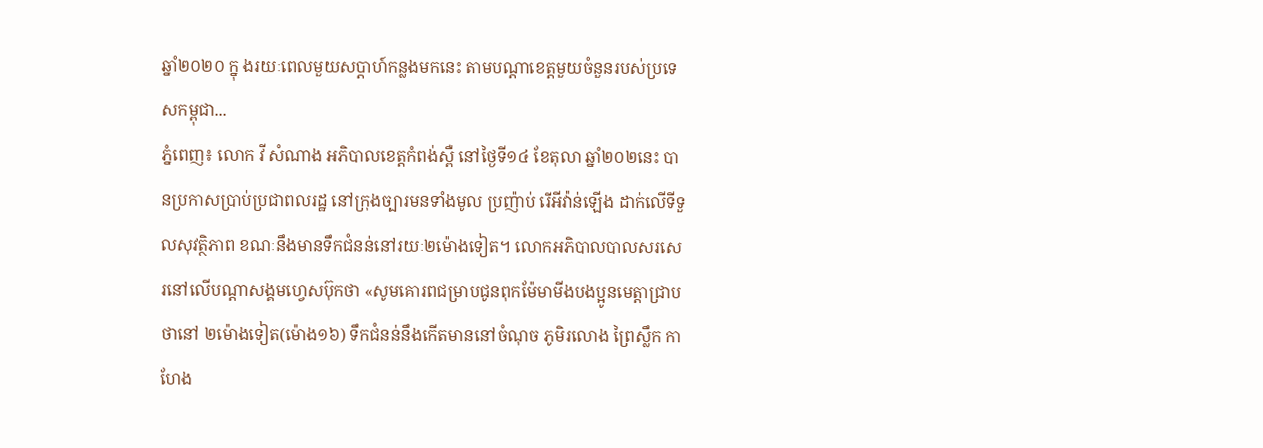ឆ្នាំ២០២០ ក្នុ ងរយៈពេលមួយសប្ដាហ៍កន្លងមកនេះ តាមបណ្ដាខេត្តមួយចំនួនរបស់ប្រទេសកម្ពុជា...
ភ្នំពេញ៖ លោក វី សំណាង អភិបាលខេត្តកំពង់ស្ពឺ នៅថ្ងៃទី១៤ ខែតុលា ឆ្នាំ២០២នេះ បានប្រកាសប្រាប់ប្រជាពលរដ្ឋ នៅក្រុងច្បារមនទាំងមូល ប្រញ៉ាប់ រើអីវ៉ាន់ឡើង ដាក់លើទីទួលសុវត្ថិភាព ខណៈនឹងមានទឹកជំនន់នៅរយៈ២ម៉ោងទៀត។ លោកអភិបាលបាលសរសេរនៅលើបណ្ដាសង្គមហ្វេសប៊ុកថា «សូមគោរពជម្រាបជូនពុកម៉ែមាមីងបងប្អូនមេត្តាជ្រាបថានៅ ២ម៉ោងទៀត(ម៉ោង១៦) ទឹកជំនន់នឹងកើតមាននៅចំណុច ភូមិរលោង ព្រៃស្លឹក កាហែង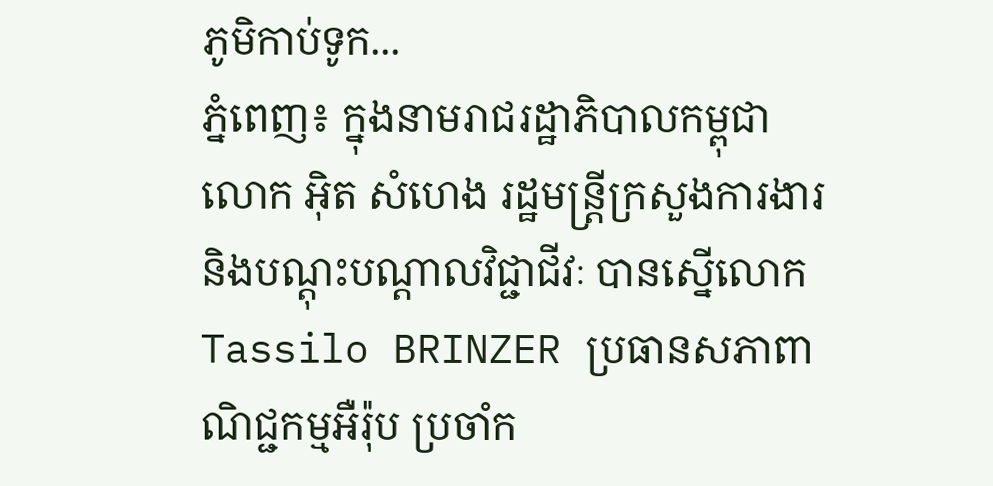ភូមិកាប់ទូក...
ភ្នំពេញ៖ ក្នុងនាមរាជរដ្ឋាភិបាលកម្ពុជា លោក អ៊ិត សំហេង រដ្ឋមន្រ្តីក្រសួងការងារ និងបណ្តុះបណ្តាលវិជ្ជាជីវៈ បានស្នើលោក Tassilo BRINZER ប្រធានសភាពាណិជ្ជកម្មអឺរ៉ុប ប្រចាំក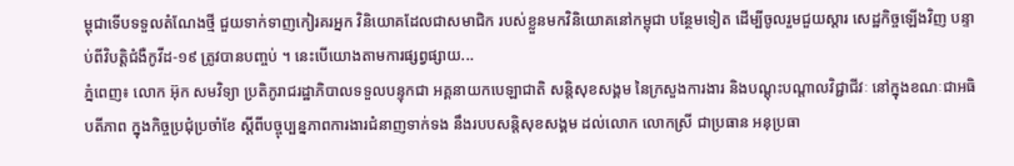ម្ពុជាទើបទទួលតំណែងថ្មី ជួយទាក់ទាញកៀរគរអ្នក វិនិយោគដែលជាសមាជិក របស់ខ្លួនមកវិនិយោគនៅកម្ពុជា បន្ថែមទៀត ដើម្បីចូលរួមជួយស្ដារ សេដ្ឋកិច្ចឡើងវិញ បន្ទាប់ពីវិបត្តិជំងឺកូវីដ-១៩ ត្រូវបានបញ្ចប់ ។ នេះបើយោងតាមការផ្សព្វផ្សាយ...
ភ្នំពេញ៖ លោក អ៊ុក សមវិទ្យា ប្រតិភូរាជរដ្ឋាភិបាលទទួលបន្ទុកជា អគ្គនាយកបេឡាជាតិ សន្តិសុខសង្គម នៃក្រសួងការងារ និងបណ្តុះបណ្តាលវិជ្ជាជីវៈ នៅក្នុងខណៈជាអធិបតីភាព ក្នុងកិច្ចប្រជុំប្រចាំខែ ស្តីពីបច្ចុប្បន្នភាពការងារជំនាញទាក់ទង នឹងរបបសន្តិសុខសង្គម ដល់លោក លោកស្រី ជាប្រធាន អនុប្រធា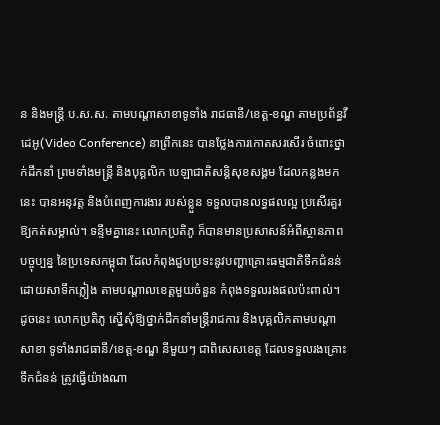ន និងមន្រ្តី ប.ស.ស. តាមបណ្តាសាខាទូទាំង រាជធានី/ខេត្ត-ខណ្ឌ តាមប្រព័ន្ធវីដេអូ(Video Conference) នាព្រឹកនេះ បានថ្លែងការកោតសរសើរ ចំពោះថ្នាក់ដឹកនាំ ព្រមទាំងមន្រ្តី និងបុគ្គលិក បេឡាជាតិសន្តិសុខសង្គម ដែលកន្លងមកនេះ បានអនុវត្ត និងបំពេញការងារ របស់ខ្លួន ទទួលបានលទ្ធផលល្អ ប្រសើរគួរឱ្យកត់សម្គាល់។ ទន្ទឹមគ្នានេះ លោកប្រតិភូ ក៏បានមានប្រសាសន៍អំពីស្ថានភាព បច្ចុប្បន្ន នៃប្រទេសកម្ពុជា ដែលកំពុងជួបប្រទះនូវបញ្ហាគ្រោះធម្មជាតិទឹកជំនន់ ដោយសាទឹកភ្លៀង តាមបណ្តាលខេត្តមួយចំនួន កំពុងទទួលរងផលប៉ះពាល់។ ដូចនេះ លោកប្រតិភូ ស្នើសុំឱ្យថ្នាក់ដឹកនាំមន្ត្រីរាជការ និងបុគ្គលិកតាមបណ្តាសាខា ទូទាំងរាជធានី/ខេត្ត-ខណ្ឌ នីមួយៗ ជាពិសេសខេត្ត ដែលទទួលរងគ្រោះទឹកជំនន់ ត្រូវធ្វើយ៉ាងណា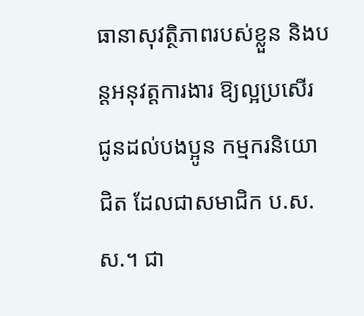ធានាសុវត្ថិភាពរបស់ខ្លួន និងបន្តអនុវត្តការងារ ឱ្យល្អប្រសើរ ជូនដល់បងប្អូន កម្មករនិយោជិត ដែលជាសមាជិក ប.ស.ស.។ ជា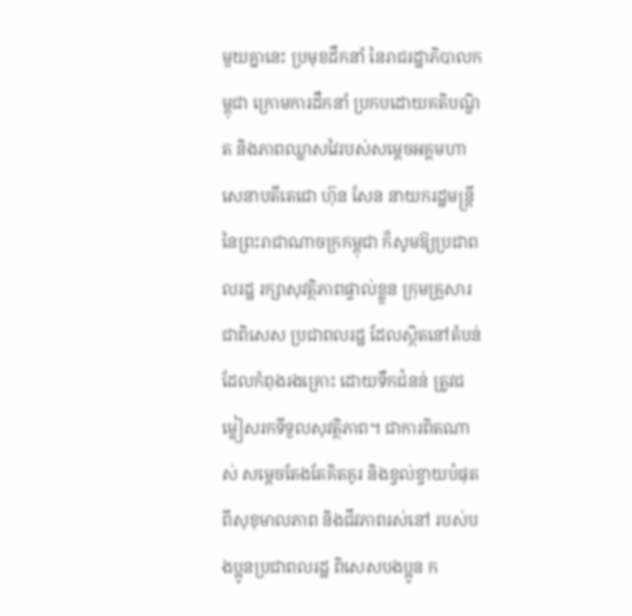មួយគ្នានេះ ប្រមុខដឹកនាំ នៃរាជរដ្ឋាភិបាលកម្ពុជា ក្រោមការដឹកនាំ ប្រកបដោយគតិបណ្ឌិត និងភាពឈ្លាសវៃរបស់សម្តេចអគ្គមហាសេនាបតីតេជោ ហ៊ុន សែន នាយករដ្ឋមន្រ្តី នៃព្រះរាជាណាចក្រកម្ពុជា ក៏សូមឱ្យប្រជាពលរដ្ឋ រក្សាសុវត្ថិភាពផ្ទាល់ខ្លួន ក្រុមគ្រួសារ ជាពិសេស ប្រជាពលរដ្ឋ ដែលស្ថិតនៅតំបន់ ដែលកំពុងរងគ្រោះ ដោយទឹកជំនន់ ត្រូវជម្លៀសរកទីទួលសុវត្ថិភាព។ ជាការពិតណាស់ សម្តេចតែងតែគិតគូរ និងខ្វល់ខ្វាយបំផុត ពីសុខុមាលភាព និងជីវភាពរស់នៅ របស់បងប្អូនប្រជាពលរដ្ឋ ពិសេសបងប្អូន ក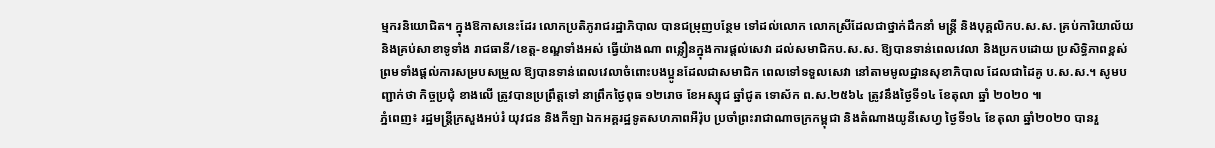ម្មករនិយោជិត។ ក្នុងឱកាសនេះដែរ លោកប្រតិភូរាជរដ្ឋាភិបាល បានជម្រុញបន្ថែម ទៅដល់លោក លោកស្រីដែលជាថ្នាក់ដឹកនាំ មន្រ្តី និងបុគ្គលិកប.ស.ស. គ្រប់ការិយាល័យ និងគ្រប់សាខាទូទាំង រាជធានី/ខេត្ត-ខណ្ឌទាំងអស់ ធ្វើយ៉ាងណា ពន្លឿនក្នុងការផ្តល់សេវា ដល់សមាជិកប.ស.ស. ឱ្យបានទាន់ពេលវេលា និងប្រកបដោយ ប្រសិទ្ធិភាពខ្ពស់ ព្រមទាំងផ្តល់ការសម្របសម្រួល ឱ្យបានទាន់ពេលវេលាចំពោះបងប្អូនដែលជាសមាជិក ពេលទៅទទួលសេវា នៅតាមមូលដ្ឋានសុខាភិបាល ដែលជាដៃគូ ប.ស.ស.។ សូមបញ្ជាក់ថា កិច្ចប្រជុំ ខាងលើ ត្រូវបានប្រព្រឹត្តទៅ នាព្រឹកថ្ងៃពុធ ១២រោច ខែអស្សុជ ឆ្នាំជូត ទោស័ក ព.ស.២៥៦៤ ត្រូវនឹងថ្ងៃទី១៤ ខែតុលា ឆ្នាំ ២០២០ ៕
ភ្នំពេញ៖ រដ្ឋមន្ត្រីក្រសួងអប់រំ យុវជន និងកីឡា ឯកអគ្គរដ្ឋទូតសហភាពអឺរ៉ុប ប្រចាំព្រះរាជាណាចក្រកម្ពុជា និងតំណាងយូនីសេហ្វ ថ្ងៃទី១៤ ខែតុលា ឆ្នាំ២០២០ បានរួ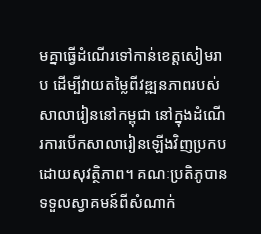មគ្នាធ្វើដំណើរទៅកាន់ខេត្តសៀមរាប ដើម្បីវាយតម្លៃពីវឌ្ឍនភាពរបស់សាលារៀននៅកម្ពុជា នៅក្នុងដំណើរការបើកសាលារៀនឡើងវិញប្រកបដោយសុវត្ថិភាព។ គណៈប្រតិភូបានទទួលស្វាគមន៍ពីសំណាក់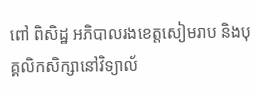ពៅ ពិសិដ្ឋ អភិបាលរងខេត្តសៀមរាប និងបុគ្គលិកសិក្សានៅវិទ្យាល័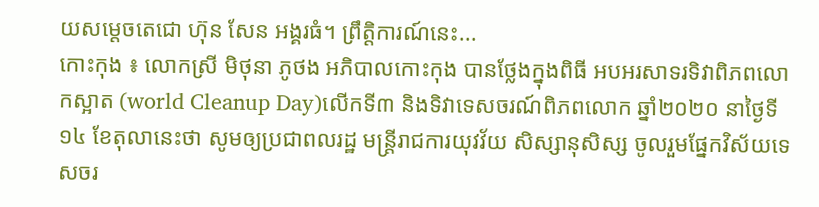យសម្ដេចតេជោ ហ៊ុន សែន អង្គរធំ។ ព្រឹត្តិការណ៍នេះ...
កោះកុង ៖ លោកស្រី មិថុនា ភូថង អភិបាលកោះកុង បានថ្លែងក្នុងពិធី អបអរសាទរទិវាពិភពលោកស្អាត (world Cleanup Day)លើកទី៣ និងទិវាទេសចរណ៍ពិភពលោក ឆ្នាំ២០២០ នាថ្ងៃទី១៤ ខែតុលានេះថា សូមឲ្យប្រជាពលរដ្ឋ មន្ត្រីរាជការយុវវ័យ សិស្សានុសិស្ស ចូលរួមផ្នែកវិស័យទេសចរ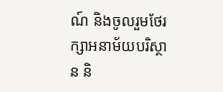ណ៍ និងចូលរួមថែរក្សាអនាម័យបរិស្ថាន និ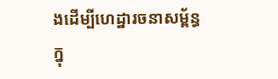ងដើម្បីហេដ្ឋារចនាសម្ព័ន្ធ ក្នុ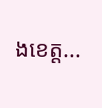ងខេត្ត...